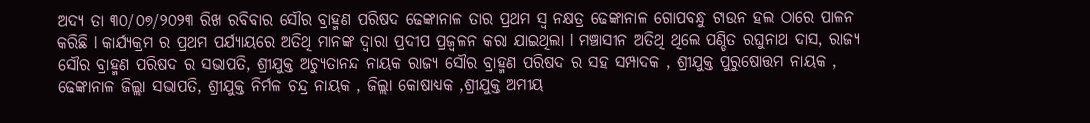ଅଦ୍ୟ ତା ୩୦/୦୭/୨୦୨୩ ରିଖ ରବିବାର ସୌର ବ୍ରାହ୍ମଣ ପରିଷଦ ଢେଙ୍କାନାଳ ତାର ପ୍ରଥମ ସ୍ୱ ନକ୍ଷତ୍ର ଢେଙ୍କାନାଳ ଗୋପବନ୍ଧୁ ଟାଉନ ହଲ ଠାରେ ପାଳନ କରିଛି l କାର୍ଯ୍ୟକ୍ରମ ର ପ୍ରଥମ ପର୍ଯ୍ୟାୟରେ ଅତିଥି ମାନଙ୍କ ଦ୍ୱାରା ପ୍ରଦୀପ ପ୍ରଜ୍ବଳନ କରା ଯାଇଥିଲା l ମଞ୍ଚାସୀନ ଅତିଥି ଥିଲେ ପଣ୍ଡିତ ରଘୁନାଥ ଦାସ, ରାଜ୍ୟ ସୌର ବ୍ରାହ୍ମଣ ପରିଷଦ ର ସଭାପତି, ଶ୍ରୀଯୁକ୍ତ ଅଚ୍ୟୁତାନନ୍ଦ ନାୟକ ରାଜ୍ୟ ସୌର ବ୍ରାହ୍ମଣ ପରିଷଦ ର ସହ ସମ୍ପାଦକ , ଶ୍ରୀଯୁକ୍ତ ପୁରୁଷୋତ୍ତମ ନାୟକ , ଢେଙ୍କାନାଳ ଜିଲ୍ଲା ସଭାପତି, ଶ୍ରୀଯୁକ୍ତ ନିର୍ମଳ ଚନ୍ଦ୍ର ନାୟକ , ଜିଲ୍ଲା କୋଷାଧ୍ୟକ ,ଶ୍ରୀଯୁକ୍ତ ଅମୀୟ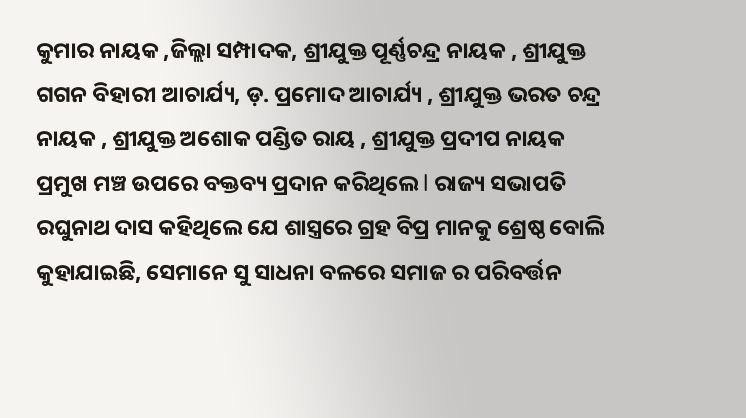କୁମାର ନାୟକ ,ଜିଲ୍ଲା ସମ୍ପାଦକ, ଶ୍ରୀଯୁକ୍ତ ପୂର୍ଣ୍ଣଚନ୍ଦ୍ର ନାୟକ , ଶ୍ରୀଯୁକ୍ତ ଗଗନ ବିହାରୀ ଆଚାର୍ଯ୍ୟ, ଡ଼. ପ୍ରମୋଦ ଆଚାର୍ଯ୍ୟ , ଶ୍ରୀଯୁକ୍ତ ଭରତ ଚନ୍ଦ୍ର ନାୟକ , ଶ୍ରୀଯୁକ୍ତ ଅଶୋକ ପଣ୍ଡିତ ରାୟ , ଶ୍ରୀଯୁକ୍ତ ପ୍ରଦୀପ ନାୟକ ପ୍ରମୁଖ ମଞ୍ଚ ଉପରେ ବକ୍ତବ୍ୟ ପ୍ରଦାନ କରିଥିଲେ l ରାଜ୍ୟ ସଭାପତି ରଘୁନାଥ ଦାସ କହିଥିଲେ ଯେ ଶାସ୍ତ୍ରରେ ଗ୍ରହ ବିପ୍ର ମାନକୁ ଶ୍ରେଷ୍ଠ ବୋଲି କୁହାଯାଇଛି, ସେମାନେ ସୁ ସାଧନା ବଳରେ ସମାଜ ର ପରିବର୍ତ୍ତନ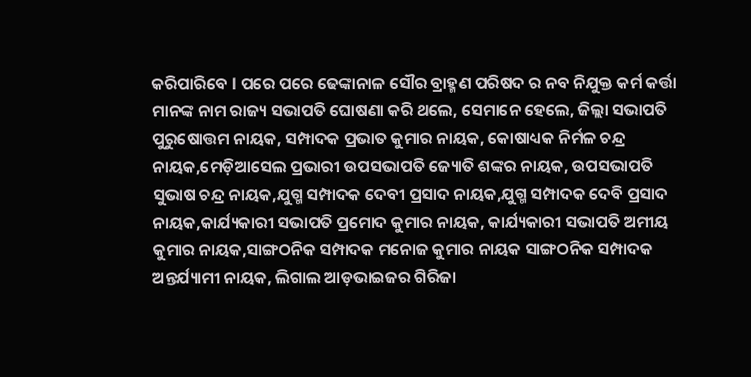କରିପାରିବେ l ପରେ ପରେ ଢେଙ୍କାନାଳ ସୌର ବ୍ରାହ୍ମଣ ପରିଷଦ ର ନବ ନିଯୁକ୍ତ କର୍ମ କର୍ତ୍ତା ମାନଙ୍କ ନାମ ରାଜ୍ୟ ସଭାପତି ଘୋଷଣା କରି ଥଲେ, ସେମାନେ ହେଲେ, ଜିଲ୍ଲା ସଭାପତି ପୁରୁଷୋତ୍ତମ ନାୟକ, ସମ୍ପାଦକ ପ୍ରଭାତ କୁମାର ନାୟକ, କୋଷାଧ୍ୟକ ନିର୍ମଳ ଚନ୍ଦ୍ର ନାୟକ,ମେଡ଼ିଆସେଲ ପ୍ରଭାରୀ ଉପସଭାପତି ଜ୍ୟୋତି ଶଙ୍କର ନାୟକ, ଉପସଭାପତି ସୁଭାଷ ଚନ୍ଦ୍ର ନାୟକ,ଯୁଗ୍ମ ସମ୍ପାଦକ ଦେବୀ ପ୍ରସାଦ ନାୟକ,ଯୁଗ୍ମ ସମ୍ପାଦକ ଦେବି ପ୍ରସାଦ ନାୟକ,କାର୍ଯ୍ୟକାରୀ ସଭାପତି ପ୍ରମୋଦ କୁମାର ନାୟକ, କାର୍ଯ୍ୟକାରୀ ସଭାପତି ଅମୀୟ କୁମାର ନାୟକ,ସାଙ୍ଗଠନିକ ସମ୍ପାଦକ ମନୋଜ କୁମାର ନାୟକ ସାଙ୍ଗଠନିକ ସମ୍ପାଦକ ଅନ୍ତର୍ଯ୍ୟାମୀ ନାୟକ, ଲିଗାଲ ଆଡ଼ଭାଇଜର ଗିରିଜା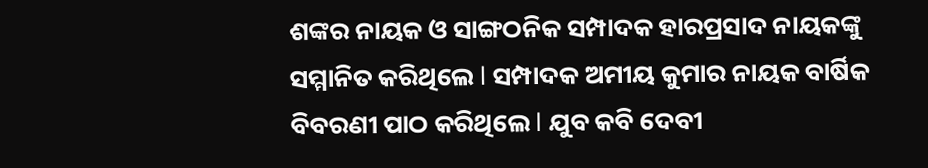ଶଙ୍କର ନାୟକ ଓ ସାଙ୍ଗଠନିକ ସମ୍ପାଦକ ହାରପ୍ରସାଦ ନାୟକଙ୍କୁ ସମ୍ମାନିତ କରିଥିଲେ l ସମ୍ପାଦକ ଅମୀୟ କୁମାର ନାୟକ ବାର୍ଷିକ ବିବରଣୀ ପାଠ କରିଥିଲେ l ଯୁବ କବି ଦେବୀ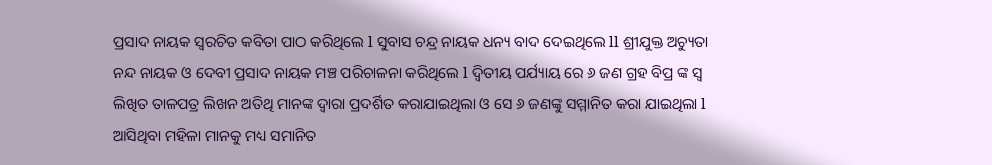ପ୍ରସାଦ ନାୟକ ସ୍ୱରଚିତ କବିତା ପାଠ କରିଥିଲେ l ସୁବାସ ଚନ୍ଦ୍ର ନାୟକ ଧନ୍ୟ ବାଦ ଦେଇଥିଲେ ll ଶ୍ରୀଯୁକ୍ତ ଅଚ୍ୟୁତା ନନ୍ଦ ନାୟକ ଓ ଦେବୀ ପ୍ରସାଦ ନାୟକ ମଞ୍ଚ ପରିଚାଳନା କରିଥିଲେ l ଦ୍ୱିତୀୟ ପର୍ଯ୍ୟାୟ ରେ ୬ ଜଣ ଗ୍ରହ ବିପ୍ର ଙ୍କ ସ୍ୱ ଲିଖିତ ତାଳପତ୍ର ଲିଖନ ଅତିଥି ମାନଙ୍କ ଦ୍ୱାରା ପ୍ରଦର୍ଶିତ କରାଯାଇଥିଲା ଓ ସେ ୬ ଜଣଙ୍କୁ ସମ୍ମାନିତ କରା ଯାଇଥିଲା l ଆସିଥିବା ମହିଳା ମାନକୁ ମଧ୍ୟ ସମାନିତ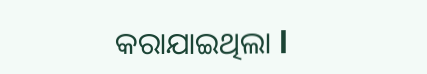କରାଯାଇଥିଲା l